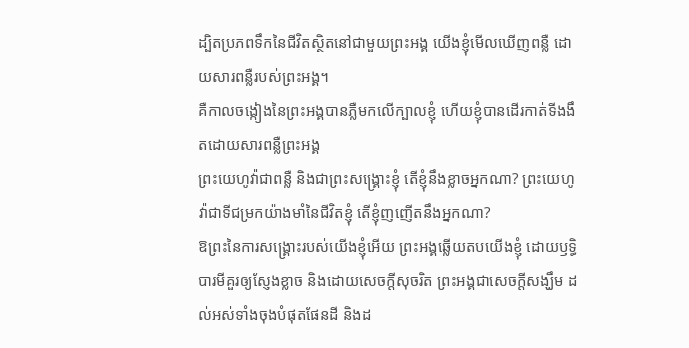ដ្បិតប្រភពទឹកនៃជីវិតស្ថិតនៅជាមួយព្រះអង្គ យើងខ្ញុំមើលឃើញពន្លឺ ដោយសារពន្លឺរបស់ព្រះអង្គ។
គឺកាលចង្កៀងនៃព្រះអង្គបានភ្លឺមកលើក្បាលខ្ញុំ ហើយខ្ញុំបានដើរកាត់ទីងងឹតដោយសារពន្លឺព្រះអង្គ
ព្រះយេហូវ៉ាជាពន្លឺ និងជាព្រះសង្គ្រោះខ្ញុំ តើខ្ញុំនឹងខ្លាចអ្នកណា? ព្រះយេហូវ៉ាជាទីជម្រកយ៉ាងមាំនៃជីវិតខ្ញុំ តើខ្ញុំញញើតនឹងអ្នកណា?
ឱព្រះនៃការសង្គ្រោះរបស់យើងខ្ញុំអើយ ព្រះអង្គឆ្លើយតបយើងខ្ញុំ ដោយឫទ្ធិបារមីគួរឲ្យស្ញែងខ្លាច និងដោយសេចក្ដីសុចរិត ព្រះអង្គជាសេចក្ដីសង្ឃឹម ដល់អស់ទាំងចុងបំផុតផែនដី និងដ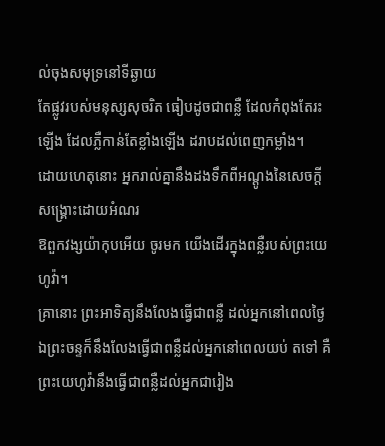ល់ចុងសមុទ្រនៅទីឆ្ងាយ
តែផ្លូវរបស់មនុស្សសុចរិត ធៀបដូចជាពន្លឺ ដែលកំពុងតែរះឡើង ដែលភ្លឺកាន់តែខ្លាំងឡើង ដរាបដល់ពេញកម្លាំង។
ដោយហេតុនោះ អ្នករាល់គ្នានឹងដងទឹកពីអណ្តូងនៃសេចក្ដីសង្គ្រោះដោយអំណរ
ឱពួកវង្សយ៉ាកុបអើយ ចូរមក យើងដើរក្នុងពន្លឺរបស់ព្រះយេហូវ៉ា។
គ្រានោះ ព្រះអាទិត្យនឹងលែងធ្វើជាពន្លឺ ដល់អ្នកនៅពេលថ្ងៃ ឯព្រះចន្ទក៏នឹងលែងធ្វើជាពន្លឺដល់អ្នកនៅពេលយប់ តទៅ គឺព្រះយេហូវ៉ានឹងធ្វើជាពន្លឺដល់អ្នកជារៀង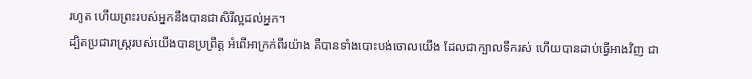រហូត ហើយព្រះរបស់អ្នកនឹងបានជាសិរីល្អដល់អ្នក។
ដ្បិតប្រជារាស្ត្ររបស់យើងបានប្រព្រឹត្ត អំពើអាក្រក់ពីរយ៉ាង គឺបានទាំងបោះបង់ចោលយើង ដែលជាក្បាលទឹករស់ ហើយបានដាប់ធ្វើអាងវិញ ជា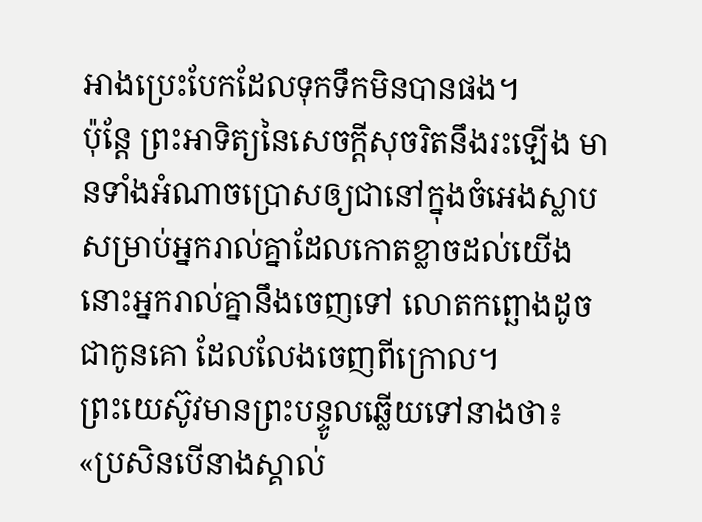អាងប្រេះបែកដែលទុកទឹកមិនបានផង។
ប៉ុន្តែ ព្រះអាទិត្យនៃសេចក្ដីសុចរិតនឹងរះឡើង មានទាំងអំណាចប្រោសឲ្យជានៅក្នុងចំអេងស្លាប សម្រាប់អ្នករាល់គ្នាដែលកោតខ្លាចដល់យើង នោះអ្នករាល់គ្នានឹងចេញទៅ លោតកព្ឆោងដូចជាកូនគោ ដែលលែងចេញពីក្រោល។
ព្រះយេស៊ូវមានព្រះបន្ទូលឆ្លើយទៅនាងថា៖ «ប្រសិនបើនាងស្គាល់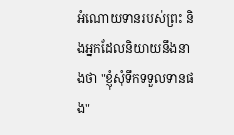អំណោយទានរបស់ព្រះ និងអ្នកដែលនិយាយនឹងនាងថា "ខ្ញុំសុំទឹកទទួលទានផង"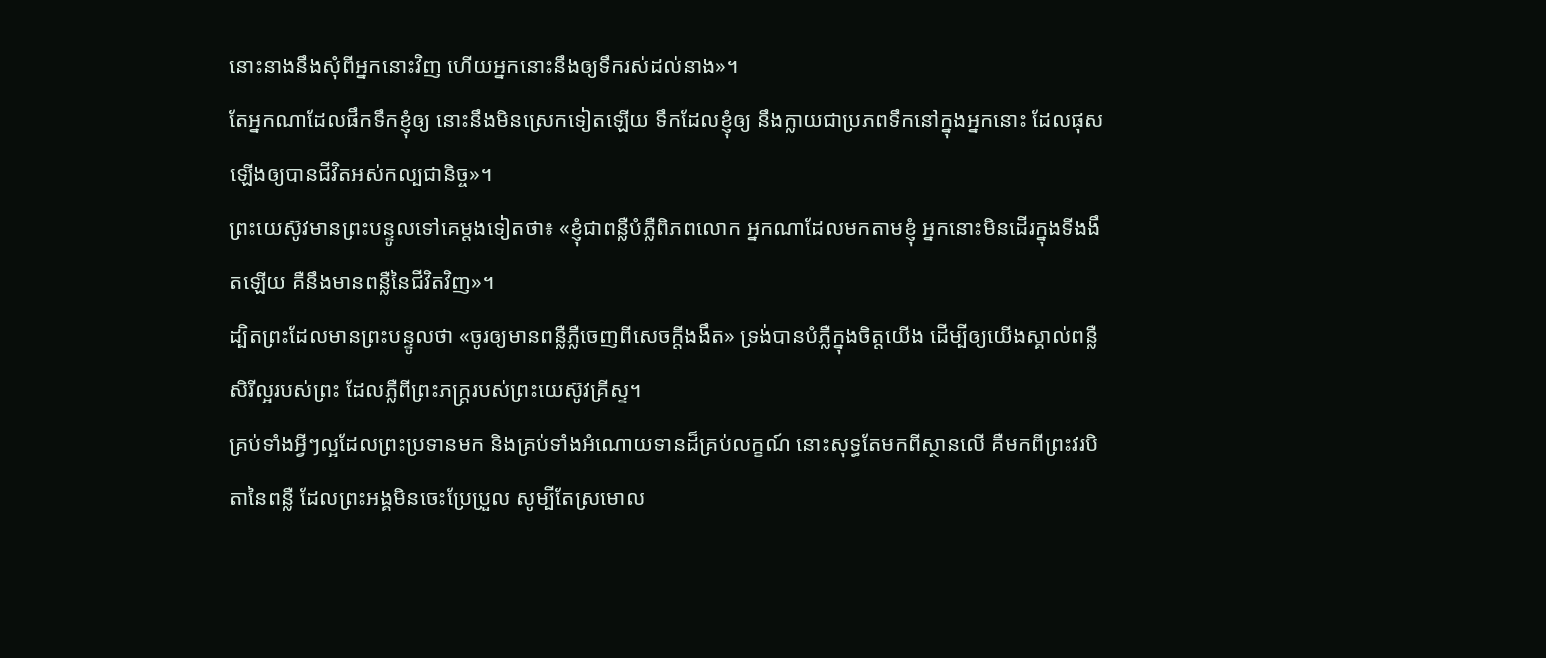នោះនាងនឹងសុំពីអ្នកនោះវិញ ហើយអ្នកនោះនឹងឲ្យទឹករស់ដល់នាង»។
តែអ្នកណាដែលផឹកទឹកខ្ញុំឲ្យ នោះនឹងមិនស្រេកទៀតឡើយ ទឹកដែលខ្ញុំឲ្យ នឹងក្លាយជាប្រភពទឹកនៅក្នុងអ្នកនោះ ដែលផុសឡើងឲ្យបានជីវិតអស់កល្បជានិច្ច»។
ព្រះយេស៊ូវមានព្រះបន្ទូលទៅគេម្តងទៀតថា៖ «ខ្ញុំជាពន្លឺបំភ្លឺពិភពលោក អ្នកណាដែលមកតាមខ្ញុំ អ្នកនោះមិនដើរក្នុងទីងងឹតឡើយ គឺនឹងមានពន្លឺនៃជីវិតវិញ»។
ដ្បិតព្រះដែលមានព្រះបន្ទូលថា «ចូរឲ្យមានពន្លឺភ្លឺចេញពីសេចក្តីងងឹត» ទ្រង់បានបំភ្លឺក្នុងចិត្តយើង ដើម្បីឲ្យយើងស្គាល់ពន្លឺសិរីល្អរបស់ព្រះ ដែលភ្លឺពីព្រះភក្ត្ររបស់ព្រះយេស៊ូវគ្រីស្ទ។
គ្រប់ទាំងអ្វីៗល្អដែលព្រះប្រទានមក និងគ្រប់ទាំងអំណោយទានដ៏គ្រប់លក្ខណ៍ នោះសុទ្ធតែមកពីស្ថានលើ គឺមកពីព្រះវរបិតានៃពន្លឺ ដែលព្រះអង្គមិនចេះប្រែប្រួល សូម្បីតែស្រមោល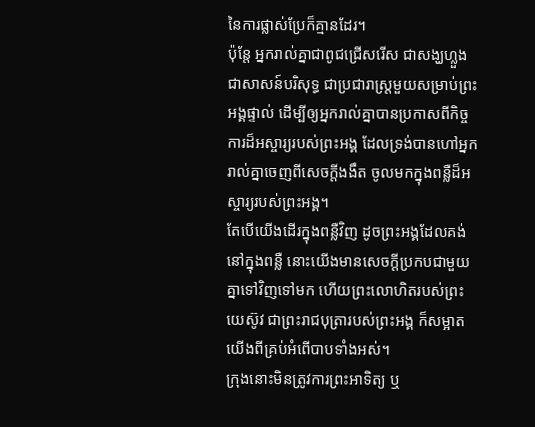នៃការផ្លាស់ប្រែក៏គ្មានដែរ។
ប៉ុន្តែ អ្នករាល់គ្នាជាពូជជ្រើសរើស ជាសង្ឃហ្លួង ជាសាសន៍បរិសុទ្ធ ជាប្រជារាស្ត្រមួយសម្រាប់ព្រះអង្គផ្ទាល់ ដើម្បីឲ្យអ្នករាល់គ្នាបានប្រកាសពីកិច្ចការដ៏អស្ចារ្យរបស់ព្រះអង្គ ដែលទ្រង់បានហៅអ្នករាល់គ្នាចេញពីសេចក្តីងងឹត ចូលមកក្នុងពន្លឺដ៏អស្ចារ្យរបស់ព្រះអង្គ។
តែបើយើងដើរក្នុងពន្លឺវិញ ដូចព្រះអង្គដែលគង់នៅក្នុងពន្លឺ នោះយើងមានសេចក្ដីប្រកបជាមួយគ្នាទៅវិញទៅមក ហើយព្រះលោហិតរបស់ព្រះយេស៊ូវ ជាព្រះរាជបុត្រារបស់ព្រះអង្គ ក៏សម្អាតយើងពីគ្រប់អំពើបាបទាំងអស់។
ក្រុងនោះមិនត្រូវការព្រះអាទិត្យ ឬ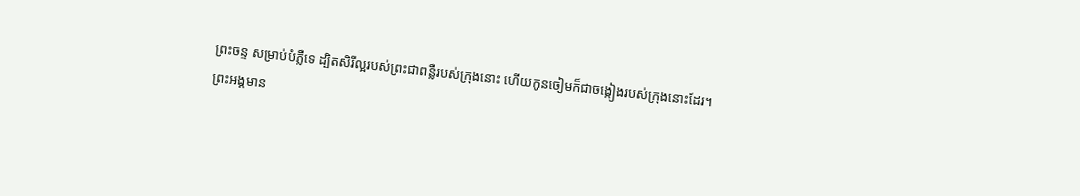ព្រះចន្ទ សម្រាប់បំភ្លឺទេ ដ្បិតសិរីល្អរបស់ព្រះជាពន្លឺរបស់ក្រុងនោះ ហើយកូនចៀមក៏ជាចង្កៀងរបស់ក្រុងនោះដែរ។
ព្រះអង្គមាន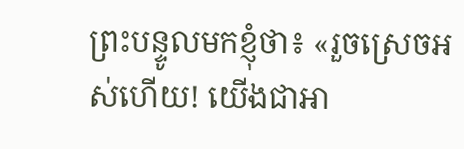ព្រះបន្ទូលមកខ្ញុំថា៖ «រួចស្រេចអស់ហើយ! យើងជាអា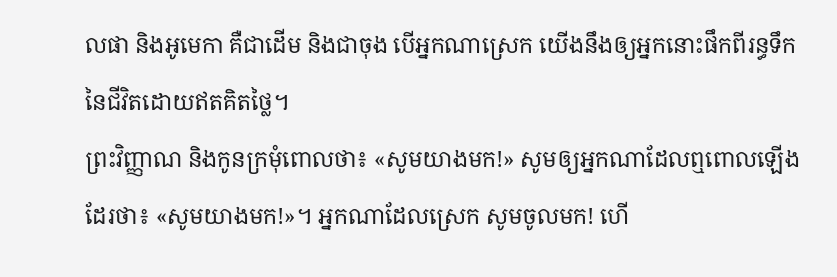លផា និងអូមេកា គឺជាដើម និងជាចុង បើអ្នកណាស្រេក យើងនឹងឲ្យអ្នកនោះផឹកពីរន្ធទឹកនៃជីវិតដោយឥតគិតថ្លៃ។
ព្រះវិញ្ញាណ និងកូនក្រមុំពោលថា៖ «សូមយាងមក!» សូមឲ្យអ្នកណាដែលឮពោលឡើងដែរថា៖ «សូមយាងមក!»។ អ្នកណាដែលស្រេក សូមចូលមក! ហើ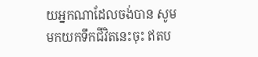យអ្នកណាដែលចង់បាន សូមមកយកទឹកជីវិតនេះចុះ ឥតប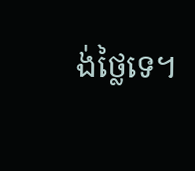ង់ថ្លៃទេ។